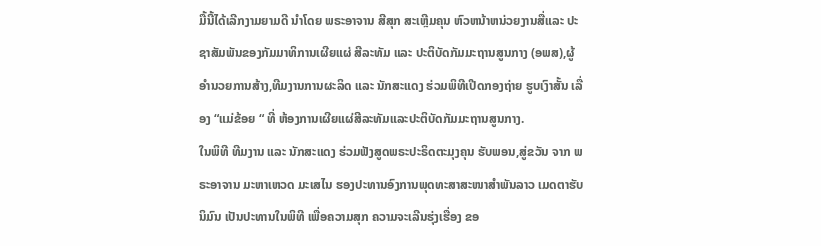ມື້ນີ້ໄດ້ເລີກງາມຍາມດີ ນຳໂດຍ ພຣະອາຈານ ສີສຸກ ສະເຫຼີມຄຸນ ຫົວຫນ້າຫນ່ວຍງານສື່ແລະ ປະຊາສັມພັນຂອງກັມມາທິການເຜີຍແຜ່ ສີລະທັມ ແລະ ປະຕິບັດກັມມະຖານສູນກາງ (ອພສ),ຜູ້ອຳນວຍການສ້າງ,ທີມງານການຜະລິດ ແລະ ນັກສະແດງ ຮ່ວມພິທີເປີດກອງຖ່າຍ ຮູບເງົາສັ້ນ ເລື່ອງ “ແມ່ຂ້ອຍ “ ທີ່ ຫ້ອງການເຜີຍແຜ່ສີລະທັມແລະປະຕິບັດກັມມະຖານສູນກາງ.
ໃນພິທີ ທີມງານ ແລະ ນັກສະແດງ ຮ່ວມຟັງສູດພຣະປະຣິດຕະມຸງຄຸນ ຮັບພອນ,ສູ່ຂວັນ ຈາກ ພຣະອາຈານ ມະຫາເຫວດ ມະເສໄນ ຮອງປະທານອົງການພຸດທະສາສະໜາສຳພັນລາວ ເມດຕາຮັບນິມົນ ເປັນປະທານໃນພິທີ ເພື່ອຄວາມສຸກ ຄວາມຈະເລີນຮຸ່ງເຮື່ອງ ຂອ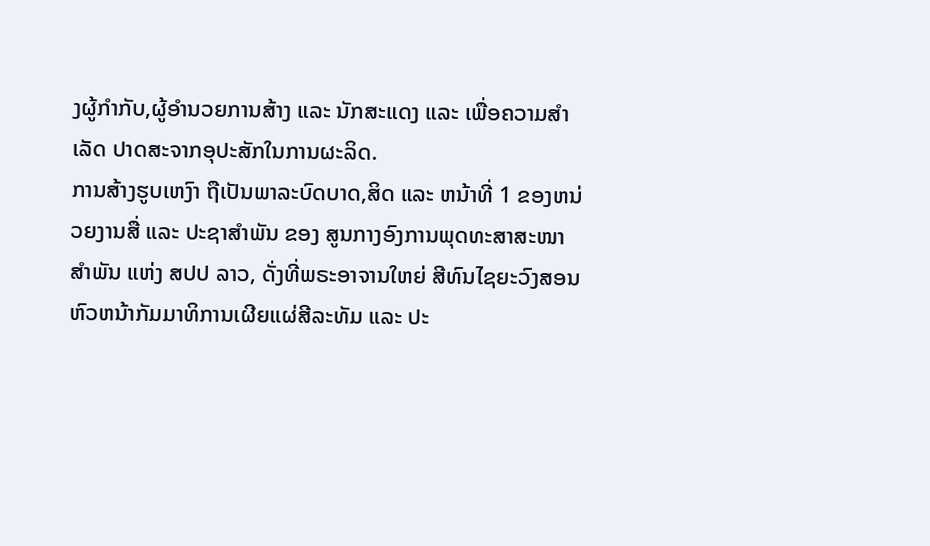ງຜູ້ກຳກັບ,ຜູ້ອຳນວຍການສ້າງ ແລະ ນັກສະແດງ ແລະ ເພື່ອຄວາມສຳເລັດ ປາດສະຈາກອຸປະສັກໃນການຜະລິດ.
ການສ້າງຮູບເຫງົາ ຖືເປັນພາລະບົດບາດ,ສິດ ແລະ ຫນ້າທີ່ 1 ຂອງຫນ່ວຍງານສື່ ແລະ ປະຊາສຳພັນ ຂອງ ສູນກາງອົງການພຸດທະສາສະໜາສຳພັນ ແຫ່ງ ສປປ ລາວ, ດັ່ງທີ່ພຣະອາຈານໃຫຍ່ ສີທົນໄຊຍະວົງສອນ ຫົວຫນ້າກັມມາທິການເຜີຍແຜ່ສີລະທັມ ແລະ ປະ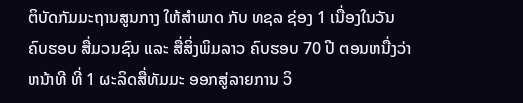ຕິບັດກັມມະຖານສູນກາງ ໃຫ້ສຳພາດ ກັບ ທຊລ ຊ່ອງ 1 ເນື່ອງໃນວັນ ຄົບຮອບ ສື່ມວນຊົນ ແລະ ສື່ສິ່ງພິມລາວ ຄົບຮອບ 70 ປີ ຕອນຫນື່ງວ່າ
ຫນ້າທີ ທີ່ 1 ຜະລິດສື່ທັມມະ ອອກສູ່ລາຍການ ວິ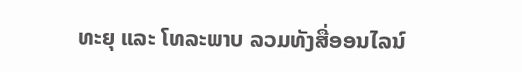ທະຍຸ ແລະ ໂທລະພາບ ລວມທັງສື່ອອນໄລນ໌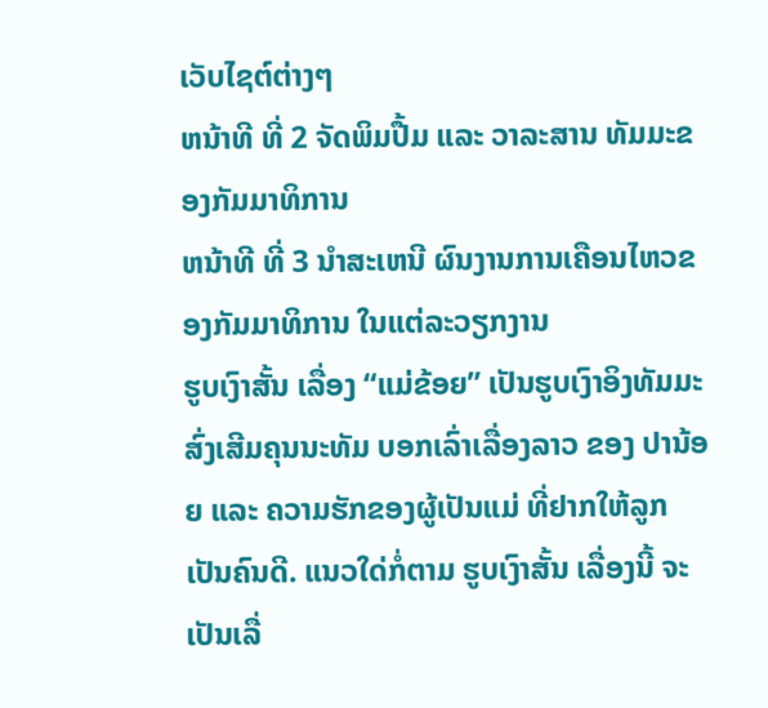ເວັບໄຊຕ໌ຕ່າງໆ
ຫນ້າທີ ທີ່ 2 ຈັດພິມປື້ມ ແລະ ວາລະສານ ທັມມະຂອງກັມມາທິການ
ຫນ້າທີ ທີ່ 3 ນຳສະເຫນີ ຜົນງານການເຄືອນໄຫວຂອງກັມມາທິການ ໃນແຕ່ລະວຽກງານ
ຮູບເງົາສັ້ນ ເລື່ອງ “ແມ່ຂ້ອຍ” ເປັນຮູບເງົາອິງທັມມະ ສົ່ງເສີມຄຸນນະທັມ ບອກເລົ່າເລື່ອງລາວ ຂອງ ປານ້ອຍ ແລະ ຄວາມຮັກຂອງຜູ້ເປັນແມ່ ທີ່ຢາກໃຫ້ລູກເປັນຄົນດີ. ແນວໃດ່ກໍ່ຕາມ ຮູບເງົາສັ້ນ ເລື່ອງນີ້ ຈະເປັນເລື່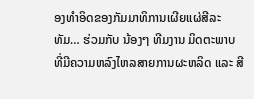ອງທຳອິດຂອງກັມມາທິການເຜີຍແຜ່ສີລະທັມ… ຮ່ວມກັບ ນ້ອງໆ ທີມງານ ມິດຕະພາບ ທີ່ມີຄວາມຫລົງໄຫລສາຍການຜະຫລິດ ແລະ ສີ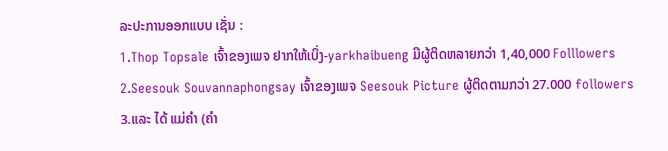ລະປະການອອກແບບ ເຊັ່ນ :
1.Thop Topsale ເຈົ້າຂອງເພຈ ຢາກໃຫ້ເບິ່ງ-yarkhaibueng ມີຜູ້ຕິດຫລາຍກວ່າ 1,40,000 Folllowers
2.Seesouk Souvannaphongsay ເຈົ້າຂອງເພຈ Seesouk Picture ຜູ້ຕິດຕາມກວ່າ 27.000 followers
3.ແລະ ໄດ້ ແມ່ຄຳ (ຄຳ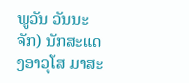ພູວັນ ວັນນະຈັກ) ນັກສະແດງອາວຸໂສ ມາສະ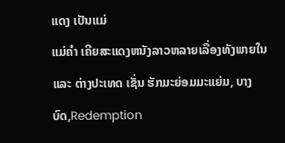ແດງ ເປັນແມ່
ແມ່ຄຳ ເຄີຍສະແດງຫນັງລາວຫລາຍເລື່ອງທັງພາຍໃນ ແລະ ຕ່າງປະເທດ ເຊັ່ນ ຮັກມະຍ່ອມມະແຍ່ມ, ບາງບົດ,Redemption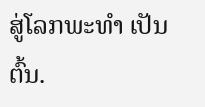ສູ່ໂລກພະທຳ ເປັນຕົ້ນ.